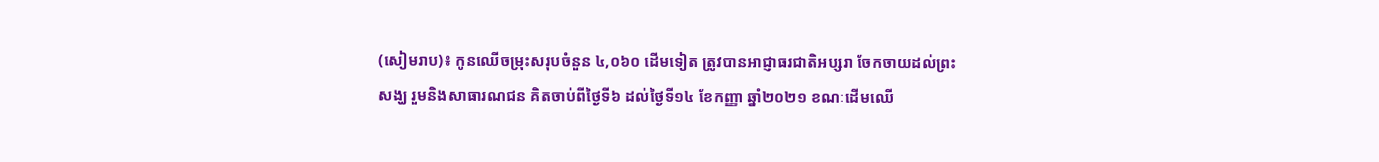(សៀមរាប)៖ កូនឈើចម្រុះសរុបចំនួន ៤,០៦០ ដើមទៀត ត្រូវបានអាជ្ញាធរជាតិអប្សរា ចែកចាយដល់ព្រះសង្ឃ រួមនិងសាធារណជន គិតចាប់ពីថ្ងៃទី៦ ដល់ថ្ងៃទី១៤ ខែកញ្ញា ឆ្នាំ២០២១ ខណៈដើមឈើ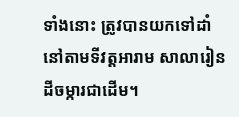ទាំងនោះ ត្រូវបានយកទៅដាំនៅតាមទីវត្តអារាម សាលារៀន ដីចម្ការជាដើម។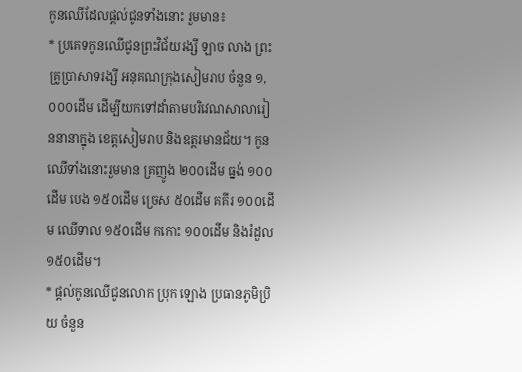កូនឈើដែលផ្តល់ជូនទាំងនោះ រួមមាន៖
* ប្រគេទកូនឈើជូនព្រះវិជ័យរង្សី ឡាច លាង ព្រះគ្រូប្រាសាទរង្សី អនុគណក្រុងសៀមរាប ចំនួន ១,០០០ដើម ដើម្បីយកទៅដាំតាមបរិវេណសាលារៀននានាក្នុង ខេត្តសៀមរាប និងឧត្តរមានជ័យ។ កូនឈើទាំងនោះរួមមាន គ្រញូង ២០០ដើម ធ្នង់ ១០០ដើម បេង ១៥០ដើម ច្រេស ៥០ដើម គគីរ ១០០ដើម ឈើទាល ១៥០ដើម កកោះ ១០០ដើម និងរំដួល ១៥០ដើម។
* ផ្តល់កូនឈើជូនលោក ប្រុក ឡោង ប្រធានភូមិប្រិយ ចំនួន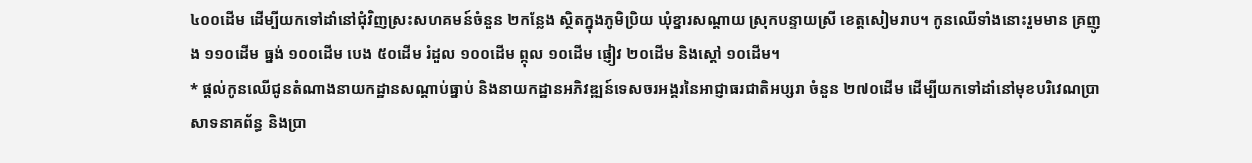៤០០ដើម ដើម្បីយកទៅដាំនៅជុំវិញស្រះសហគមន៍ចំនួន ២កន្លែង ស្ថិតក្នុងភូមិប្រិយ ឃុំខ្នារសណ្តាយ ស្រុកបន្ទាយស្រី ខេត្តសៀមរាប។ កូនឈើទាំងនោះរួមមាន គ្រញូង ១១០ដើម ធ្នង់ ១០០ដើម បេង ៥០ដើម រំដួល ១០០ដើម ព្កុល ១០ដើម ផ្ញៀវ ២០ដើម និងស្តៅ ១០ដើម។
* ផ្តល់កូនឈើជូនតំណាងនាយកដ្ឋានសណ្តាប់ធ្នាប់ និងនាយកដ្ឋានអភិវឌ្ឍន៍ទេសចរអង្គរនៃអាជ្ញាធរជាតិអប្សរា ចំនួន ២៧០ដើម ដើម្បីយកទៅដាំនៅមុខបរិវេណប្រាសាទនាគព័ន្ធ និងប្រា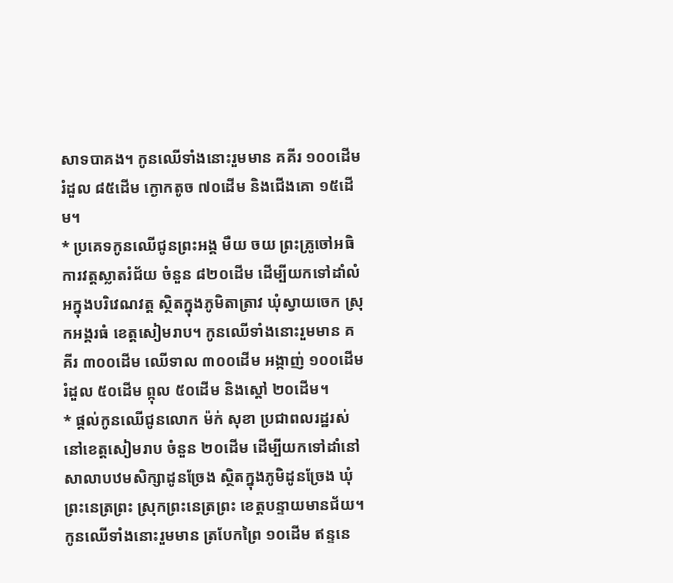សាទបាគង។ កូនឈើទាំងនោះរួមមាន គគីរ ១០០ដើម រំដួល ៨៥ដើម ក្ងោកតូច ៧០ដើម និងជើងគោ ១៥ដើម។
* ប្រគេទកូនឈើជូនព្រះអង្គ មឺយ ចយ ព្រះគ្រូចៅអធិការវត្តស្លាតរំជ័យ ចំនួន ៨២០ដើម ដើម្បីយកទៅដាំលំអក្នុងបរិវេណវត្ត ស្ថិតក្នុងភូមិតាត្រាវ ឃុំស្វាយចេក ស្រុកអង្គរធំ ខេត្តសៀមរាប។ កូនឈើទាំងនោះរួមមាន គគីរ ៣០០ដើម ឈើទាល ៣០០ដើម អង្កាញ់ ១០០ដើម រំដួល ៥០ដើម ព្កុល ៥០ដើម និងស្តៅ ២០ដើម។
* ផ្តល់កូនឈើជូនលោក ម៉ក់ សុខា ប្រជាពលរដ្ឋរស់នៅខេត្តសៀមរាប ចំនួន ២០ដើម ដើម្បីយកទៅដាំនៅសាលាបឋមសិក្សាដូនច្រែង សិ្ថតក្នុងភូមិដូនច្រែង ឃុំព្រះនេត្រព្រះ ស្រុកព្រះនេត្រព្រះ ខេត្តបន្ទាយមានជ័យ។ កូនឈើទាំងនោះរួមមាន ត្របែកព្រៃ ១០ដើម ឥន្ទនេ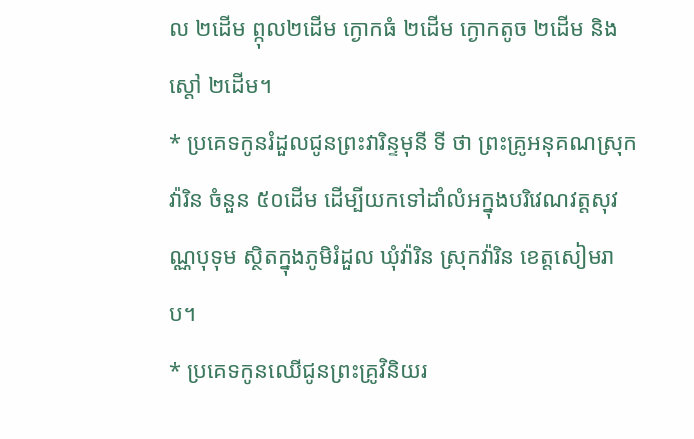ល ២ដើម ព្កុល២ដើម ក្ងោកធំ ២ដើម ក្ងោកតូច ២ដើម និងស្តៅ ២ដើម។
* ប្រគេទកូនរំដួលជូនព្រះវារិន្ទមុនី ទី ថា ព្រះគ្រូអនុគណស្រុកវ៉ារិន ចំនួន ៥០ដើម ដើម្បីយកទៅដាំលំអក្នុងបរិវេណវត្តសុវណ្ណបុទុម ស្ថិតក្នុងភូមិរំដួល ឃុំវ៉ារិន ស្រុកវ៉ារិន ខេត្តសៀមរាប។
* ប្រគេទកូនឈើជូនព្រះគ្រូវិនិយរ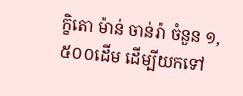ក្ខិតោ ម៉ាន់ ចាន់រ៉ា ចំនួន ១,៥០០ដើម ដើម្បីយកទៅ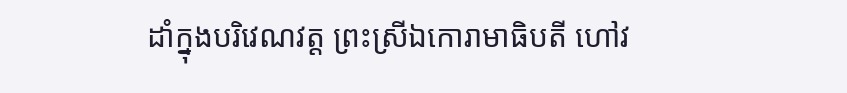ដាំក្នុងបរិវេណវត្ត ព្រះស្រីឯកោរាមាធិបតី ហៅវ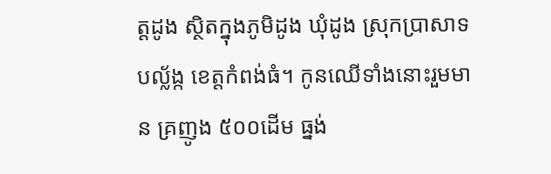ត្តដូង ស្ថិតក្នុងភូមិដូង ឃុំដូង ស្រុកប្រាសាទបល្ល័ង្ក ខេត្តកំពង់ធំ។ កូនឈើទាំងនោះរួមមាន គ្រញូង ៥០០ដើម ធ្នង់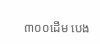៣០០ដើម បេង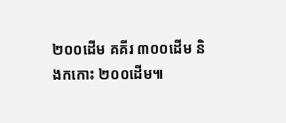២០០ដើម គគីរ ៣០០ដើម និងកកោះ ២០០ដើម៕